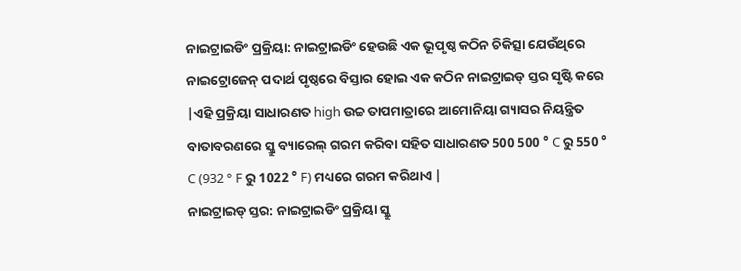ନାଇଟ୍ରାଇଡିଂ ପ୍ରକ୍ରିୟା: ନାଇଟ୍ରାଇଡିଂ ହେଉଛି ଏକ ଭୂପୃଷ୍ଠ କଠିନ ଚିକିତ୍ସା ଯେଉଁଥିରେ ନାଇଟ୍ରୋଜେନ୍ ପଦାର୍ଥ ପୃଷ୍ଠରେ ବିସ୍ତାର ହୋଇ ଏକ କଠିନ ନାଇଟ୍ରାଇଡ୍ ସ୍ତର ସୃଷ୍ଟି କରେ |ଏହି ପ୍ରକ୍ରିୟା ସାଧାରଣତ high ଉଚ୍ଚ ତାପମାତ୍ରାରେ ଆମୋନିୟା ଗ୍ୟାସର ନିୟନ୍ତ୍ରିତ ବାତାବରଣରେ ସ୍କ୍ରୁ ବ୍ୟାରେଲ୍ ଗରମ କରିବା ସହିତ ସାଧାରଣତ 500 500 ° C ରୁ 550 ° C (932 ° F ରୁ 1022 ° F) ମଧ୍ୟରେ ଗରମ କରିଥାଏ |
ନାଇଟ୍ରାଇଡ୍ ସ୍ତର: ନାଇଟ୍ରାଇଡିଂ ପ୍ରକ୍ରିୟା ସ୍କ୍ରୁ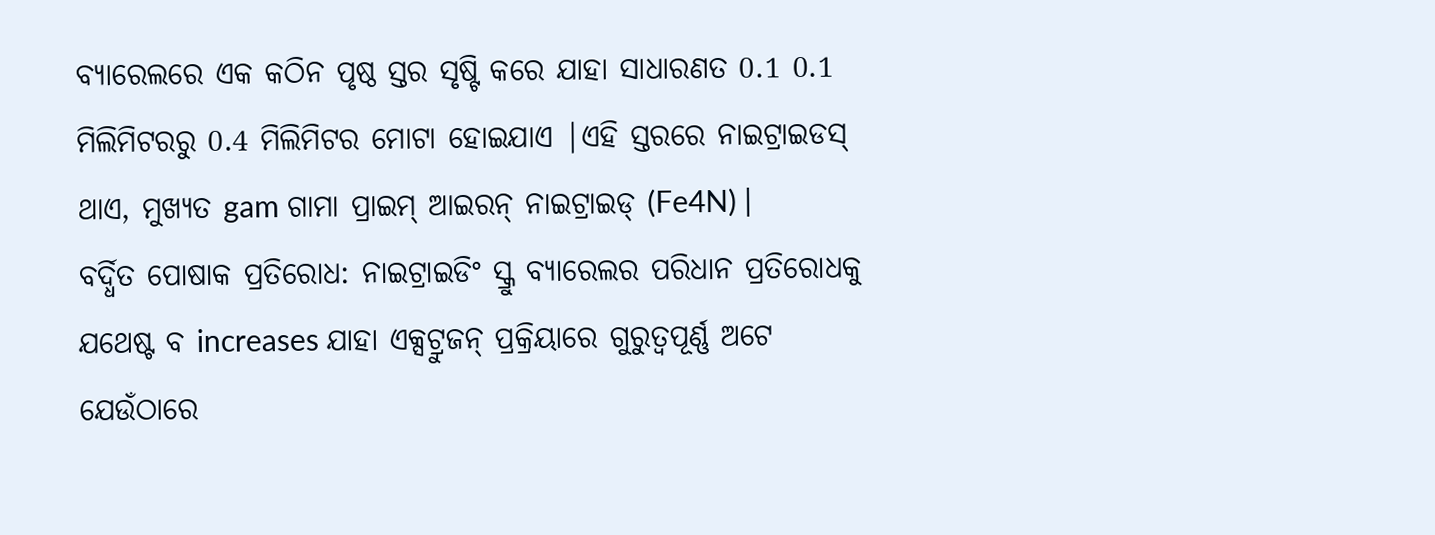ବ୍ୟାରେଲରେ ଏକ କଠିନ ପୃଷ୍ଠ ସ୍ତର ସୃଷ୍ଟି କରେ ଯାହା ସାଧାରଣତ 0.1 0.1 ମିଲିମିଟରରୁ 0.4 ମିଲିମିଟର ମୋଟା ହୋଇଯାଏ |ଏହି ସ୍ତରରେ ନାଇଟ୍ରାଇଡସ୍ ଥାଏ, ମୁଖ୍ୟତ gam ଗାମା ପ୍ରାଇମ୍ ଆଇରନ୍ ନାଇଟ୍ରାଇଡ୍ (Fe4N) |
ବର୍ଦ୍ଧିତ ପୋଷାକ ପ୍ରତିରୋଧ: ନାଇଟ୍ରାଇଡିଂ ସ୍କ୍ରୁ ବ୍ୟାରେଲର ପରିଧାନ ପ୍ରତିରୋଧକୁ ଯଥେଷ୍ଟ ବ increases ଯାହା ଏକ୍ସଟ୍ରୁଜନ୍ ପ୍ରକ୍ରିୟାରେ ଗୁରୁତ୍ୱପୂର୍ଣ୍ଣ ଅଟେ ଯେଉଁଠାରେ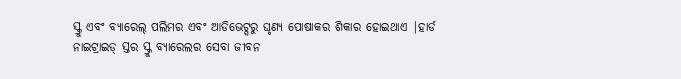ସ୍କ୍ରୁ ଏବଂ ବ୍ୟାରେଲ୍ ପଲିମର ଏବଂ ଆଡିଭେଟ୍ସରୁ ଘୃଣ୍ୟ ପୋଷାକର ଶିକାର ହୋଇଥାଏ |ହାର୍ଡ ନାଇଟ୍ରାଇଡ୍ ସ୍ତର ସ୍କ୍ରୁ ବ୍ୟାରେଲର ସେବା ଜୀବନ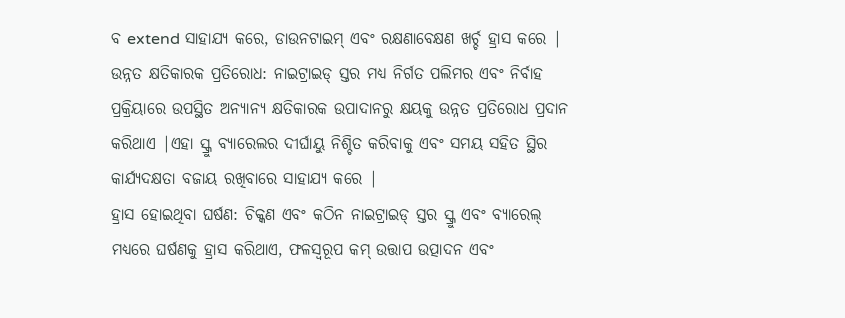ବ extend ସାହାଯ୍ୟ କରେ, ଡାଉନଟାଇମ୍ ଏବଂ ରକ୍ଷଣାବେକ୍ଷଣ ଖର୍ଚ୍ଚ ହ୍ରାସ କରେ |
ଉନ୍ନତ କ୍ଷତିକାରକ ପ୍ରତିରୋଧ: ନାଇଟ୍ରାଇଡ୍ ସ୍ତର ମଧ୍ୟ ନିର୍ଗତ ପଲିମର ଏବଂ ନିର୍ବାହ ପ୍ରକ୍ରିୟାରେ ଉପସ୍ଥିତ ଅନ୍ୟାନ୍ୟ କ୍ଷତିକାରକ ଉପାଦାନରୁ କ୍ଷୟକୁ ଉନ୍ନତ ପ୍ରତିରୋଧ ପ୍ରଦାନ କରିଥାଏ |ଏହା ସ୍କ୍ରୁ ବ୍ୟାରେଲର ଦୀର୍ଘାୟୁ ନିଶ୍ଚିତ କରିବାକୁ ଏବଂ ସମୟ ସହିତ ସ୍ଥିର କାର୍ଯ୍ୟଦକ୍ଷତା ବଜାୟ ରଖିବାରେ ସାହାଯ୍ୟ କରେ |
ହ୍ରାସ ହୋଇଥିବା ଘର୍ଷଣ: ଚିକ୍କଣ ଏବଂ କଠିନ ନାଇଟ୍ରାଇଡ୍ ସ୍ତର ସ୍କ୍ରୁ ଏବଂ ବ୍ୟାରେଲ୍ ମଧ୍ୟରେ ଘର୍ଷଣକୁ ହ୍ରାସ କରିଥାଏ, ଫଳସ୍ୱରୂପ କମ୍ ଉତ୍ତାପ ଉତ୍ପାଦନ ଏବଂ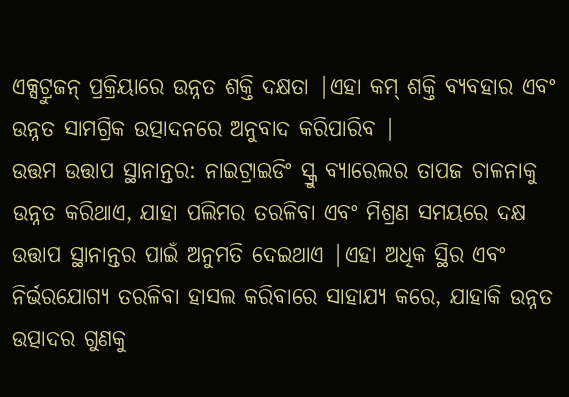ଏକ୍ସଟ୍ରୁଜନ୍ ପ୍ରକ୍ରିୟାରେ ଉନ୍ନତ ଶକ୍ତି ଦକ୍ଷତା |ଏହା କମ୍ ଶକ୍ତି ବ୍ୟବହାର ଏବଂ ଉନ୍ନତ ସାମଗ୍ରିକ ଉତ୍ପାଦନରେ ଅନୁବାଦ କରିପାରିବ |
ଉତ୍ତମ ଉତ୍ତାପ ସ୍ଥାନାନ୍ତର: ନାଇଟ୍ରାଇଡିଂ ସ୍କ୍ରୁ ବ୍ୟାରେଲର ତାପଜ ଚାଳନାକୁ ଉନ୍ନତ କରିଥାଏ, ଯାହା ପଲିମର ତରଳିବା ଏବଂ ମିଶ୍ରଣ ସମୟରେ ଦକ୍ଷ ଉତ୍ତାପ ସ୍ଥାନାନ୍ତର ପାଇଁ ଅନୁମତି ଦେଇଥାଏ |ଏହା ଅଧିକ ସ୍ଥିର ଏବଂ ନିର୍ଭରଯୋଗ୍ୟ ତରଳିବା ହାସଲ କରିବାରେ ସାହାଯ୍ୟ କରେ, ଯାହାକି ଉନ୍ନତ ଉତ୍ପାଦର ଗୁଣକୁ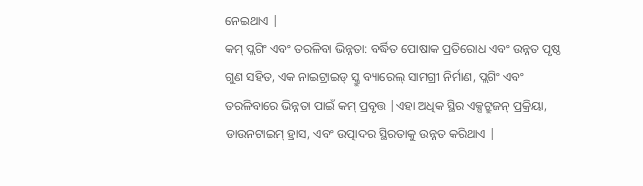ନେଇଥାଏ |
କମ୍ ପ୍ଲଗିଂ ଏବଂ ତରଳିବା ଭିନ୍ନତା: ବର୍ଦ୍ଧିତ ପୋଷାକ ପ୍ରତିରୋଧ ଏବଂ ଉନ୍ନତ ପୃଷ୍ଠ ଗୁଣ ସହିତ, ଏକ ନାଇଟ୍ରାଇଡ୍ ସ୍କ୍ରୁ ବ୍ୟାରେଲ୍ ସାମଗ୍ରୀ ନିର୍ମାଣ, ପ୍ଲଗିଂ ଏବଂ ତରଳିବାରେ ଭିନ୍ନତା ପାଇଁ କମ୍ ପ୍ରବୃତ୍ତ |ଏହା ଅଧିକ ସ୍ଥିର ଏକ୍ସଟ୍ରୁଜନ୍ ପ୍ରକ୍ରିୟା, ଡାଉନଟାଇମ୍ ହ୍ରାସ, ଏବଂ ଉତ୍ପାଦର ସ୍ଥିରତାକୁ ଉନ୍ନତ କରିଥାଏ |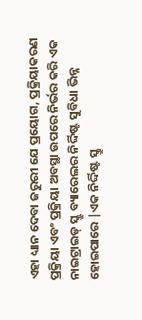ଏହା ଧ୍ୟାନ ଦେବା ଜରୁରୀ ଯେ ପ୍ରୟୋଗ, ପ୍ରକ୍ରିୟାକରଣ ପ୍ରକ୍ରିୟା ଏବଂ ପ୍ରକ୍ରିୟା ଅବସ୍ଥା ଉପରେ ନିର୍ଭର କରି ଏକ ନାଇଟ୍ରାଇଡ୍ ସ୍କ୍ରୁ ବ୍ୟାରେଲର ନିର୍ଦ୍ଦିଷ୍ଟ ସୁବିଧା ଭିନ୍ନ ହୋଇପାରେ |ଏକ ନିର୍ଦ୍ଦିଷ୍ଟ ସ୍କ୍ରୁ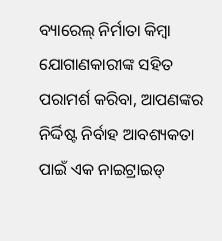ବ୍ୟାରେଲ୍ ନିର୍ମାତା କିମ୍ବା ଯୋଗାଣକାରୀଙ୍କ ସହିତ ପରାମର୍ଶ କରିବା, ଆପଣଙ୍କର ନିର୍ଦ୍ଦିଷ୍ଟ ନିର୍ବାହ ଆବଶ୍ୟକତା ପାଇଁ ଏକ ନାଇଟ୍ରାଇଡ୍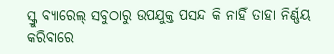ସ୍କ୍ରୁ ବ୍ୟାରେଲ୍ ସବୁଠାରୁ ଉପଯୁକ୍ତ ପସନ୍ଦ କି ନାହିଁ ତାହା ନିର୍ଣ୍ଣୟ କରିବାରେ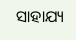ସାହାଯ୍ୟ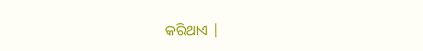କରିଥାଏ |